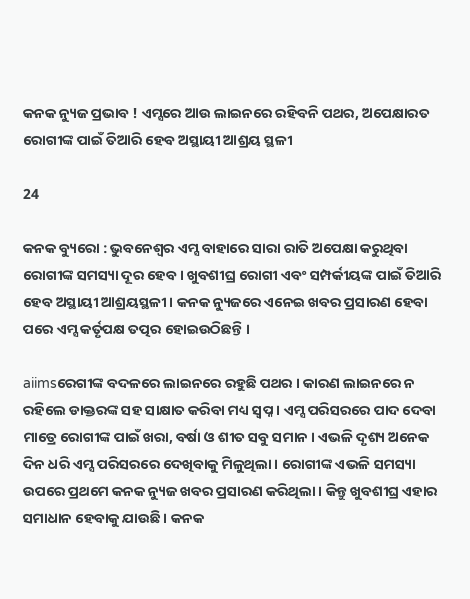କନକ ନ୍ୟୁଜ ପ୍ରଭାବ ! ଏମ୍ସରେ ଆଉ ଲାଇନରେ ରହିବନି ପଥର, ଅପେକ୍ଷାରତ ରୋଗୀଙ୍କ ପାଇଁ ତିଆରି ହେବ ଅସ୍ଥାୟୀ ଆଶ୍ରୟ ସ୍ଥଳୀ

24

କନକ ବ୍ୟୁରୋ : ଭୁବନେଶ୍ୱର ଏମ୍ସ ବାହାରେ ସାରା ରାତି ଅପେକ୍ଷା କରୁଥିବା ରୋଗୀଙ୍କ ସମସ୍ୟା ଦୂର ହେବ । ଖୁବଶୀଘ୍ର ରୋଗୀ ଏବଂ ସମ୍ପର୍କୀୟଙ୍କ ପାଇଁ ତିଆରି ହେବ ଅସ୍ଥାୟୀ ଆଶ୍ରୟସ୍ଥଳୀ । କନକ ନ୍ୟୁଜରେ ଏନେଇ ଖବର ପ୍ରସାରଣ ହେବା ପରେ ଏମ୍ସ କର୍ତୃପକ୍ଷ ତତ୍ପର ହୋଇଉଠିଛନ୍ତି ।

aiimsରେଗୀଙ୍କ ବଦଳରେ ଲାଇନରେ ରହୁଛି ପଥର । କାରଣ ଲାଇନରେ ନ ରହିଲେ ଡାକ୍ତରଙ୍କ ସହ ସାକ୍ଷାତ କରିବା ମଧ୍ୟ ସ୍ୱପ୍ନ । ଏମ୍ସ ପରିସରରେ ପାଦ ଦେବା ମାତ୍ରେ ରୋଗୀଙ୍କ ପାଇଁ ଖରା, ବର୍ଷା ଓ ଶୀତ ସବୁ ସମାନ । ଏଭଳି ଦୃଶ୍ୟ ଅନେକ ଦିନ ଧରି ଏମ୍ସ ପରିସରରେ ଦେଖିବାକୁ ମିଳୁଥିଲା । ରୋଗୀଙ୍କ ଏଭଳି ସମସ୍ୟା ଉପରେ ପ୍ରଥମେ କନକ ନ୍ୟୁଜ ଖବର ପ୍ରସାରଣ କରିଥିଲା । କିନ୍ତୁ ଖୁବଶୀଘ୍ର ଏହାର ସମାଧାନ ହେବାକୁ ଯାଉଛି । କନକ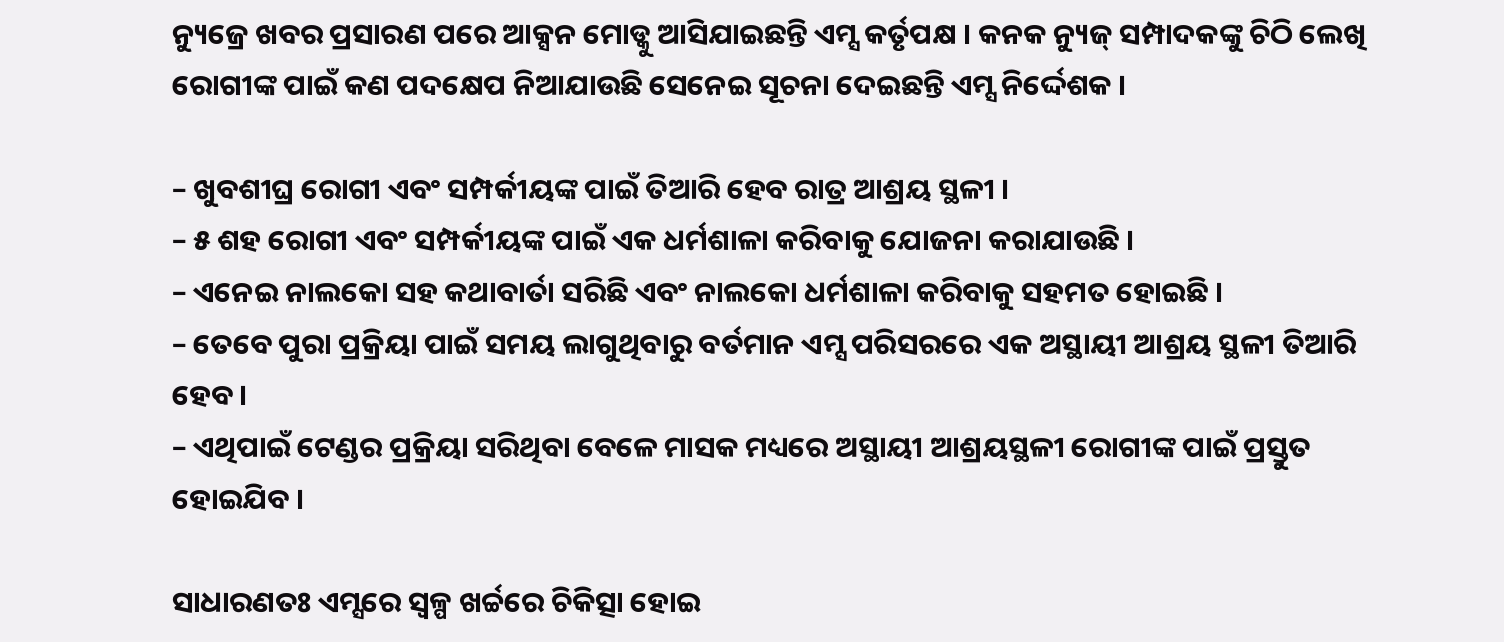ନ୍ୟୁଜ୍ରେ ଖବର ପ୍ରସାରଣ ପରେ ଆକ୍ସନ ମୋଡ୍କୁ ଆସିଯାଇଛନ୍ତି ଏମ୍ସ କର୍ତୃପକ୍ଷ । କନକ ନ୍ୟୁଜ୍ ସମ୍ପାଦକଙ୍କୁ ଚିଠି ଲେଖି ରୋଗୀଙ୍କ ପାଇଁ କଣ ପଦକ୍ଷେପ ନିଆଯାଉଛି ସେନେଇ ସୂଚନା ଦେଇଛନ୍ତି ଏମ୍ସ ନିର୍ଦ୍ଦେଶକ ।

– ଖୁବଶୀଘ୍ର ରୋଗୀ ଏବଂ ସମ୍ପର୍କୀୟଙ୍କ ପାଇଁ ତିଆରି ହେବ ରାତ୍ର ଆଶ୍ରୟ ସ୍ଥଳୀ ।
– ୫ ଶହ ରୋଗୀ ଏବଂ ସମ୍ପର୍କୀୟଙ୍କ ପାଇଁ ଏକ ଧର୍ମଶାଳା କରିବାକୁ ଯୋଜନା କରାଯାଉଛି ।
– ଏନେଇ ନାଲକୋ ସହ କଥାବାର୍ତା ସରିଛି ଏବଂ ନାଲକୋ ଧର୍ମଶାଳା କରିବାକୁ ସହମତ ହୋଇଛି ।
– ତେବେ ପୁରା ପ୍ରକ୍ରିୟା ପାଇଁ ସମୟ ଲାଗୁଥିବାରୁ ବର୍ତମାନ ଏମ୍ସ ପରିସରରେ ଏକ ଅସ୍ଥାୟୀ ଆଶ୍ରୟ ସ୍ଥଳୀ ତିଆରି ହେବ ।
– ଏଥିପାଇଁ ଟେଣ୍ଡର ପ୍ରକ୍ରିୟା ସରିଥିବା ବେଳେ ମାସକ ମଧ୍ୟରେ ଅସ୍ଥାୟୀ ଆଶ୍ରୟସ୍ଥଳୀ ରୋଗୀଙ୍କ ପାଇଁ ପ୍ରସ୍ତୁତ ହୋଇଯିବ ।

ସାଧାରଣତଃ ଏମ୍ସରେ ସ୍ୱଳ୍ପ ଖର୍ଚ୍ଚରେ ଚିକିତ୍ସା ହୋଇ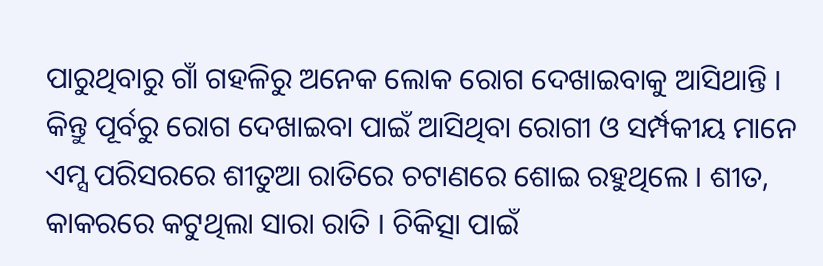ପାରୁଥିବାରୁ ଗାଁ ଗହଳିରୁ ଅନେକ ଲୋକ ରୋଗ ଦେଖାଇବାକୁ ଆସିଥାନ୍ତି । କିନ୍ତୁ ପୂର୍ବରୁ ରୋଗ ଦେଖାଇବା ପାଇଁ ଆସିଥିବା ରୋଗୀ ଓ ସର୍ମ୍ପକୀୟ ମାନେ ଏମ୍ସ ପରିସରରେ ଶୀତୁଆ ରାତିରେ ଚଟାଣରେ ଶୋଇ ରହୁଥିଲେ । ଶୀତ, କାକରରେ କଟୁଥିଲା ସାରା ରାତି । ଚିକିତ୍ସା ପାଇଁ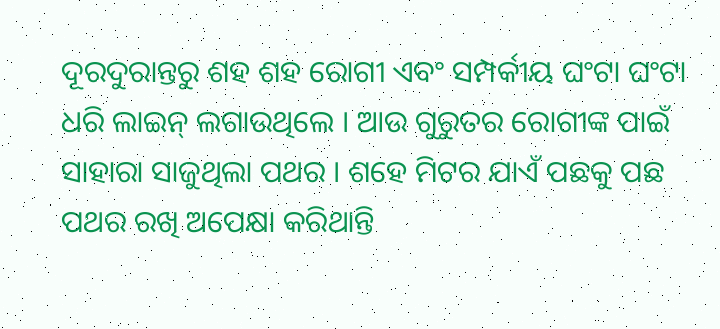ଦୂରଦୁରାନ୍ତରୁ ଶହ ଶହ ରୋଗୀ ଏବଂ ସମ୍ପର୍କୀୟ ଘଂଟା ଘଂଟା ଧରି ଲାଇନ୍ ଲଗାଉଥିଲେ । ଆଉ ଗୁରୁତର ରୋଗୀଙ୍କ ପାଇଁ ସାହାରା ସାଜୁଥିଲା ପଥର । ଶହେ ମିଟର ଯାଏଁ ପଛକୁ ପଛ ପଥର ରଖି ଅପେକ୍ଷା କରିଥାନ୍ତି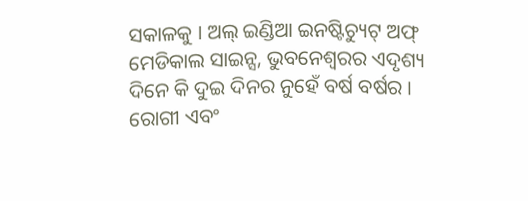ସକାଳକୁ । ଅଲ୍ ଇଣ୍ଡିଆ ଇନଷ୍ଟିଚ୍ୟୁଟ୍ ଅଫ୍ ମେଡିକାଲ ସାଇନ୍ସ, ଭୁବନେଶ୍ୱରର ଏଦୃଶ୍ୟ ଦିନେ କି ଦୁଇ ଦିନର ନୁହେଁ ବର୍ଷ ବର୍ଷର । ରୋଗୀ ଏବଂ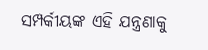ସମ୍ପର୍କୀୟଙ୍କ ଏହି ଯନ୍ତ୍ରଣାକୁ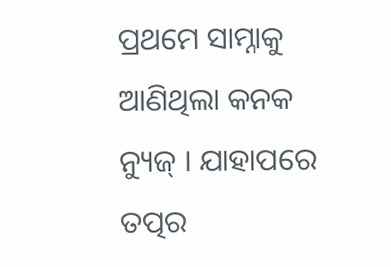ପ୍ରଥମେ ସାମ୍ନାକୁ ଆଣିଥିଲା କନକ ନ୍ୟୁଜ୍ । ଯାହାପରେ ତତ୍ପର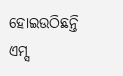ହୋଇଉଠିଛନ୍ତି ଏମ୍ସ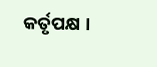କର୍ତୃପକ୍ଷ ।